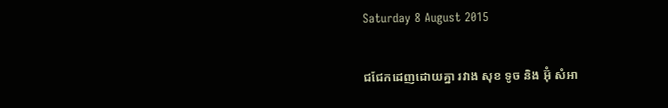Saturday 8 August 2015

ជជែកដេញដោយគ្នា រវាង សុខ ទូច និង អ៊ុំ សំអា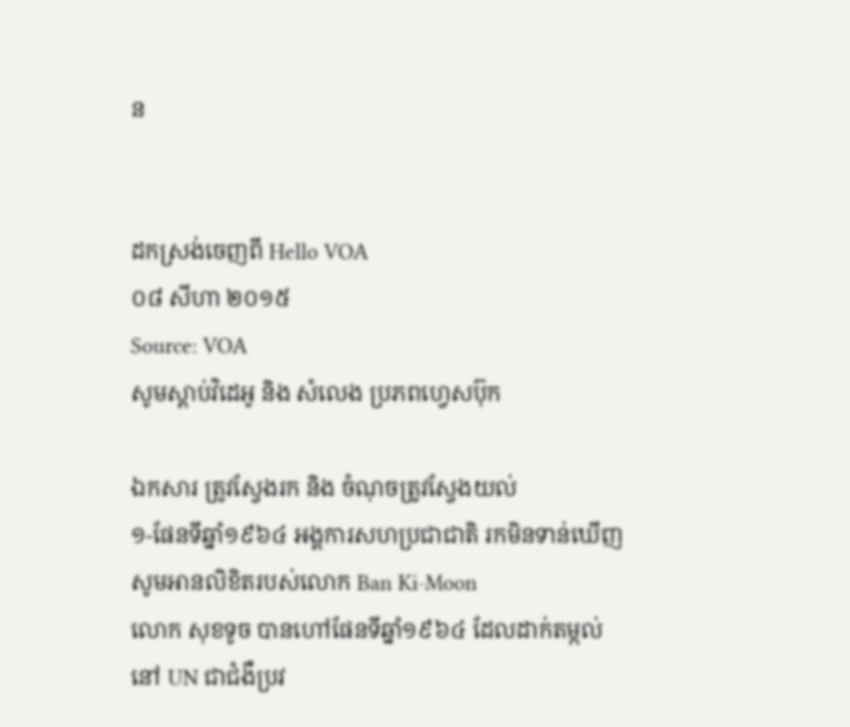ន


ដកស្រង់ចេញពី Hello VOA
០៨ សីហា ២០១៥
Source: VOA
សូមស្តាប់វិដេអូ និង សំលេង ប្រភពហ្វេសប៊ុក

ឯកសារ ត្រូវស្វែងរក និង ចំណុចត្រូវស្វែងយល់
១-ផែនទីឆ្នាំ១៩៦៤ អង្គការសហប្រជាជាតិ រកមិនទាន់ឃើញ សូមអានលិខិតរបស់លោក Ban Ki-Moon
លោក សុខទូច បានហៅផែនទីឆ្នាំ១៩៦៤ ដែលដាក់តម្កល់នៅ UN ជាជំងឺប្រវ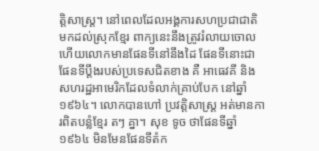ត្តិសាស្រ្ត។ នៅពេលដែលអង្គការសហប្រជាជាតិ មកដល់ស្រុកខ្មែរ ពាក្យនេះនឹងត្រូវរំលាយចោល ហើយលោកមានផែនទីនៅនឹងដៃ ផែនទីនោះជាផែនទីប្តឹងរបស់ប្រទេសជិតខាង គឺ អាធេវគី និង សហរដ្ឋអាមេរិកដែលទំលាក់គ្រាប់បែក នៅឆ្នាំ១៩៦៤។ លោកបានហៅ ប្រវត្តិសាស្រ្ត អត់មានការពិតបន្លំខ្មែរ តៗ គ្នា។ សុខ ទូច ថាផែនទីឆ្នាំ១៩៦៤ មិនមែនផែនទីតំក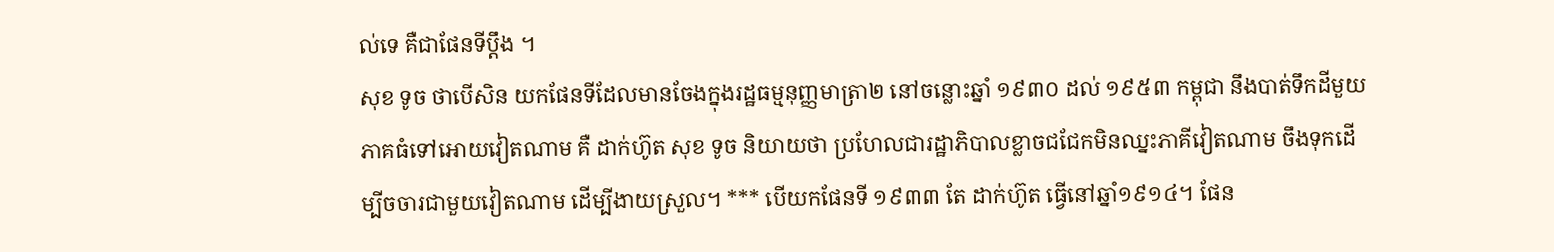ល់ទេ គឺជាផែនទីប្តឹង ។
សុខ ទូច ថាបើសិន យកផែនទីដែលមានចែងក្នុងរដ្ឋធម្មនុញ្ញមាត្រា២ នៅចន្លោះឆ្នាំ ១៩៣០ ដល់ ១៩៥៣ កម្ពុជា នឹងបាត់ទឹកដីមួយភាគធំទៅអោយវៀតណាម គឺ ដាក់ហ៊ូត សុខ ទូច និយាយថា ប្រហែលជារដ្ឋាភិបាលខ្លាចជជែកមិនឈ្នះភាគីវៀតណាម ចឹងទុកដើម្បីចចារជាមួយវៀតណាម ដើម្បីងាយស្រួល។ *** បើយកផែនទី ១៩៣៣ តែ ដាក់ហ៊ូត ធ្វើនៅឆ្នាំ១៩១៤។ ផែន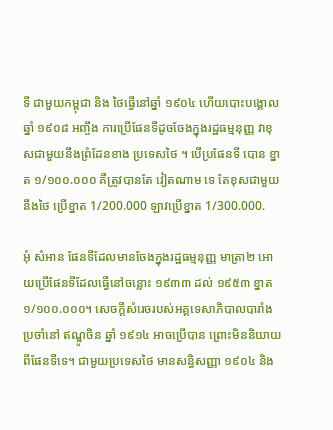ទី ជាមួយកម្ពុជា និង ថៃធ្វើនៅឆ្នាំ ១៩០៤ ហើយបោះបង្គោលឆ្នាំ ១៩០៨ អញ្ចឹង ការប្រើផែនទីដូចចែងក្នុងរដ្ឋធម្មនុញ្ញ វាខុសជាមួយនឹងព្រំដែនខាង ប្រទេសថៃ ។ បើប្រផែនទី បោន ខ្នាត ១/១០០.០០០ គឺត្រូវបានតែ វៀតណាម ទេ តែខុសជាមួយនឹងថៃ ប្រើខ្នាត 1/200.000 ឡាវប្រើខ្នាត 1/300.000.

អុំ សំអាន ផែនទីដែលមានចែងក្នុងរដ្ឋធម្មនុញ្ញ មាត្រា២ អោយប្រើផែនទីដែលធ្វើនៅចន្លោះ ១៩៣៣ ដល់ ១៩៥៣ ខ្នាត ១/១០០.០០០។ សេចក្តីសំរេចរបស់អគ្គទេសាភិបាលបារាំង ប្រចាំនៅ ឥណ្ឌូចិន ឆ្នាំ ១៩១៤ អាចប្រើបាន ព្រោះមិននិយាយ ពីផែនទីទេ។ ជាមួយប្រទេសថៃ មានសន្ធិសញ្ញា ១៩០៤ និង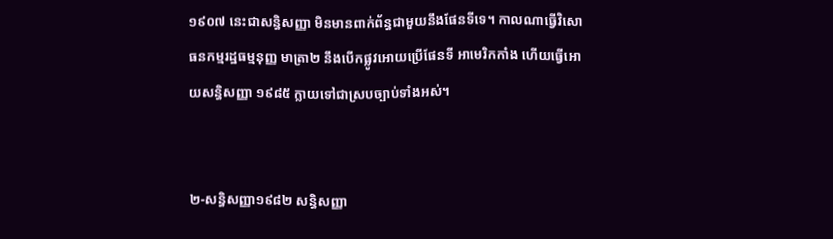១៩០៧ នេះជាសន្ធិសញ្ញា មិនមានពាក់ព័ន្ធជាមួយនឹងផែនទីទេ។ កាលណាធ្វើវិសោធនកម្មរដ្ឋធម្មនុញ្ញ មាត្រា២ នឹងបើកផ្លូវអោយប្រើផែនទី អាមេរិកកាំង ហើយធ្វើអោយសន្ធិសញ្ញា ១៩៨៥ ក្លាយទៅជាស្របច្បាប់ទាំងអស់។


២-សន្ធិសញ្ញា១៩៨២ សន្ធិសញ្ញា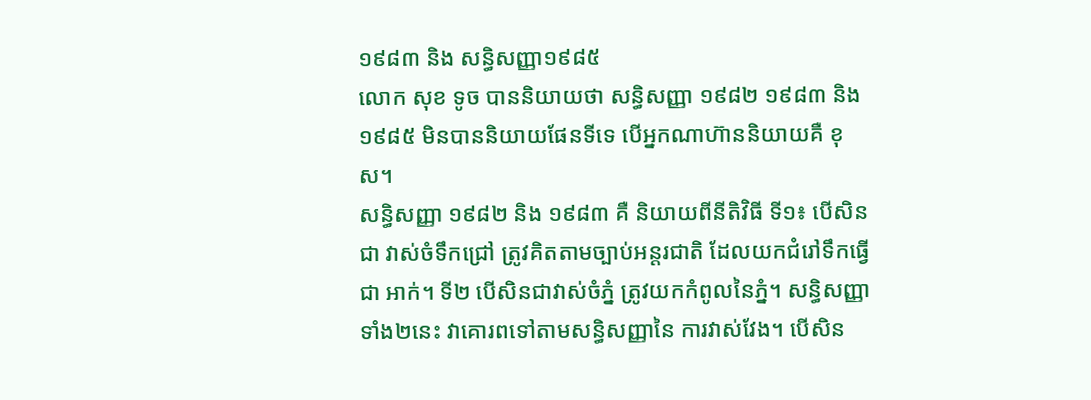១៩៨៣ និង សន្ធិសញ្ញា១៩៨៥
លោក សុខ ទូច បាននិយាយថា សន្ធិសញ្ញា ១៩៨២ ១៩៨៣ និង ១៩៨៥ មិនបាននិយាយផែនទីទេ បើអ្នកណាហ៊ាននិយាយគឺ ខុស។
សន្ធិសញ្ញា ១៩៨២ និង ១៩៨៣ គឺ និយាយពីនីតិវិធី ទី១៖ បើសិនជា វាស់ចំទឹកជ្រៅ ត្រូវគិតតាមច្បាប់អន្តរជាតិ ដែលយកជំរៅទឹកធ្វើជា អាក់។ ទី២ បើសិនជាវាស់ចំភ្នំ ត្រូវយកកំពូលនៃភ្នំ។ សន្ធិសញ្ញាទាំង២នេះ វាគោរពទៅតាមសន្ធិសញ្ញានៃ ការវាស់វែង។ បើសិន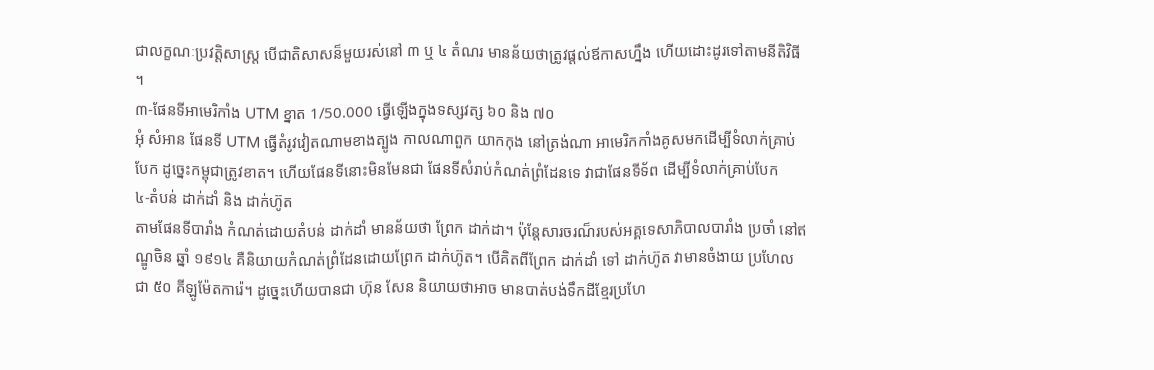ជាលក្ខណៈប្រវត្តិសាស្រ្ត បើជាតិសាសន៏មួយរស់នៅ ៣ ឬ ៤ តំណរ មានន័យថាត្រូវផ្តល់ឪកាសហ្នឹង ហើយដោះដូរទៅតាមនីតិវិធី ។
៣-ផែនទីអាមេរិកាំង UTM ខ្នាត 1/50.000 ធ្វើឡើងក្នុងទស្សវត្ស ៦០ និង ៧០
អុំ សំអាន ផែនទី UTM ធ្វើតំរូវវៀតណាមខាងត្បូង កាលណាពួក យាកកុង នៅត្រង់ណា អាមេរិកកាំងគូសមកដើម្បីទំលាក់គ្រាប់បែក ដូច្នេះកម្ពុជាត្រូវខាត។ ហើយផែនទីនោះមិនមែនជា ផែនទីសំរាប់កំណត់ព្រំដែនទេ វាជាផែនទីទ័ព ដើម្បីទំលាក់គ្រាប់បែក
៤-តំបន់ ដាក់ដាំ និង ដាក់ហ៊ូត
តាមផែនទីបារាំង កំណត់ដោយតំបន់ ដាក់ដាំ មានន័យថា ព្រែក ដាក់ដា។ ប៉ុន្តែសារចរណ៏របស់អគ្គទេសាភិបាលបារាំង ប្រចាំ នៅឥណ្ឌូចិន ឆ្នាំ ១៩១៤ គឺនិយាយកំណត់ព្រំដែនដោយព្រែក ដាក់ហ៊ូត។ បើគិតពីព្រែក ដាក់ដាំ ទៅ ដាក់ហ៊ូត វាមានចំងាយ ប្រហែលជា ៥០ គីឡូម៉ែតការ៉េ។ ដូច្នេះហើយបានជា ហ៊ុន សែន និយាយថាអាច មានបាត់បង់ទឹកដីខ្មែរប្រហែ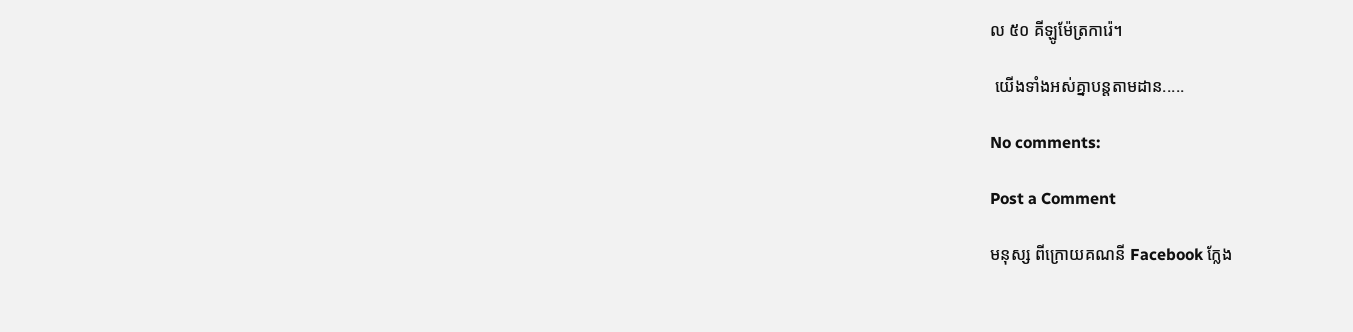ល ៥០ គីឡូម៉ែត្រការ៉េ។

 យើងទាំងអស់គ្នាបន្តតាមដាន.....

No comments:

Post a Comment

មនុស្ស ពីក្រោយគណនី Facebook ក្លែង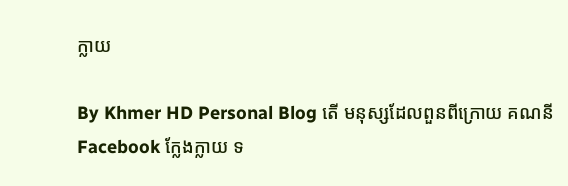ក្លាយ

By Khmer HD Personal Blog តើ មនុស្សដែលពួនពីក្រោយ គណនី Facebook ក្លែងក្លាយ ទ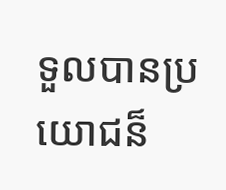ទួលបានប្រយោជន៏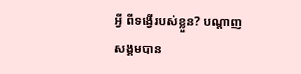អ្វី ពីទង្វើរបស់ខ្លួន? បណ្តាញសង្គមបាន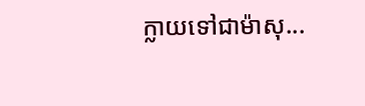ក្លាយទៅជាម៉ាសុ...